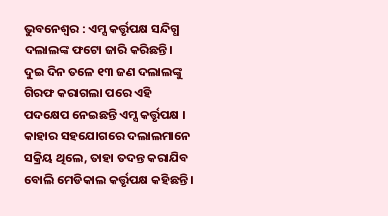ଭୁବନେଶ୍ୱର : ଏମ୍ସ କର୍ତ୍ତୃପକ୍ଷ ସନ୍ଦିଗ୍ଧ ଦଲାଲଙ୍କ ଫଟୋ ଜାରି କରିଛନ୍ତି। ଦୁଇ ଦିନ ତଳେ ୧୩ ଜଣ ଦଲାଲଙ୍କୁ ଗିରଫ କରାଗଲା ପରେ ଏହି ପଦକ୍ଷେପ ନେଇଛନ୍ତି ଏମ୍ସ କର୍ତ୍ତୃପକ୍ଷ ।
କାହାର ସହଯୋଗରେ ଦଲାଲମାନେ ସକ୍ରିୟ ଥିଲେ, ତାହା ତଦନ୍ତ କରାଯିବ ବୋଲି ମେଡିକାଲ କର୍ତ୍ତୃପକ୍ଷ କହିଛନ୍ତି ।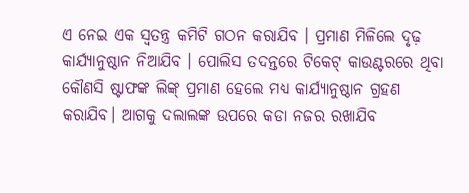ଏ ନେଇ ଏକ ସ୍ବତନ୍ତ୍ର କମିଟି ଗଠନ କରାଯିବ । ପ୍ରମାଣ ମିଳିଲେ ଦୃଢ଼ କାର୍ଯ୍ୟାନୁଷ୍ଠାନ ନିଆଯିବ । ପୋଲିସ ତଦନ୍ତରେ ଟିକେଟ୍ କାଉଣ୍ଟରରେ ଥିବା କୌଣସି ଷ୍ଟାଫଙ୍କ ଲିଙ୍କ୍ ପ୍ରମାଣ ହେଲେ ମଧ୍ୟ କାର୍ଯ୍ୟାନୁଷ୍ଠାନ ଗ୍ରହଣ କରାଯିବ। ଆଗକୁ ଦଲାଲଙ୍କ ଉପରେ କଡା ନଜର ରଖାଯିବ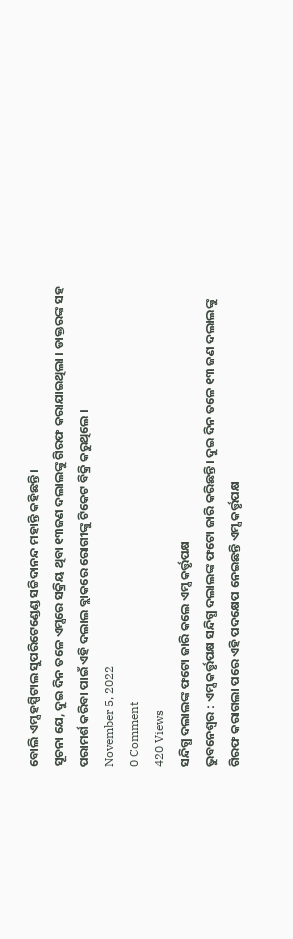ବୋଲି ଏମ୍ସ ହସ୍ପିଟାଲ ସୁପରିଟେଣ୍ଡେଣ୍ଡ ସଚ୍ଚିଦାନନ୍ଦ ମହାନ୍ତି କହିଛନ୍ତି ।
ସୂଚନା ଯେ, ଦୁଇ ଦିନ ତଳେ ଏମ୍ସରେ ସକ୍ରିୟ ଥିବା ୧୩ଜଣ ଦଲାଲଙ୍କୁ ଗିରଫ କରାଯାଇଥିଲା । ଡାକ୍ତରଙ୍କ ସହ ପରାମର୍ଶ କରିବା ପାଇଁ ଏହି ଦଲାଲ ବ୍ଲାକରେ ରୋଗୀଙ୍କୁ ଟିକେଟ ବିକ୍ରି କରୁଥିଲେ ।
November 5, 2022
0 Comment
420 Views
ସନ୍ଦିଗ୍ଧ ଦଲାଲଙ୍କ ଫଟୋ ଜାରି କଲେ ଏମ୍ସ କର୍ତ୍ତୃପକ୍ଷ
ଭୁବନେଶ୍ୱର : ଏମ୍ସ କର୍ତ୍ତୃପକ୍ଷ ସନ୍ଦିଗ୍ଧ ଦଲାଲଙ୍କ ଫଟୋ ଜାରି କରିଛନ୍ତି। ଦୁଇ ଦିନ ତଳେ ୧୩ ଜଣ ଦଲାଲଙ୍କୁ ଗିରଫ କରାଗଲା ପରେ ଏହି ପଦକ୍ଷେପ ନେଇଛନ୍ତି ଏମ୍ସ କର୍ତ୍ତୃପକ୍ଷ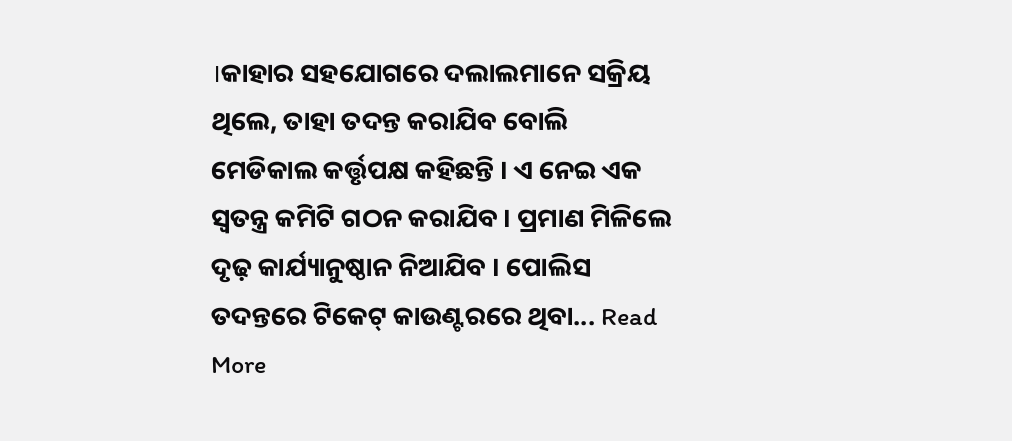।କାହାର ସହଯୋଗରେ ଦଲାଲମାନେ ସକ୍ରିୟ ଥିଲେ, ତାହା ତଦନ୍ତ କରାଯିବ ବୋଲି ମେଡିକାଲ କର୍ତ୍ତୃପକ୍ଷ କହିଛନ୍ତି । ଏ ନେଇ ଏକ ସ୍ବତନ୍ତ୍ର କମିଟି ଗଠନ କରାଯିବ । ପ୍ରମାଣ ମିଳିଲେ ଦୃଢ଼ କାର୍ଯ୍ୟାନୁଷ୍ଠାନ ନିଆଯିବ । ପୋଲିସ ତଦନ୍ତରେ ଟିକେଟ୍ କାଉଣ୍ଟରରେ ଥିବା... Read More